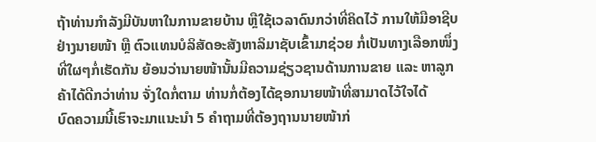ຖ້າທ່ານກຳລັງມີບັນຫາໃນການຂາຍບ້ານ ຫຼືໃຊ້ເວລາດົນກວ່າທີ່ຄິດໄວ້ ການໃຫ້ມືອາຊີບຢ່າງນາຍໜ້າ ຫຼື ຕົວແທນບໍລິສັດອະສັງຫາລິມາຊັບເຂົ້າມາຊ່ວຍ ກໍ່ເປັນທາງເລືອກໜຶ່ງທີ່ໃຜໆກໍ່ເຮັດກັນ ຍ້ອນວ່ານາຍໜ້ານັ້ນມີຄວາມຊ່ຽວຊານດ້ານການຂາຍ ແລະ ຫາລູກຄ້າໄດ້ດີກວ່າທ່ານ ຈັ່ງໃດກໍ່ຕາມ ທ່ານກໍ່ຕ້ອງໄດ້ຊອກນາຍໜ້າທີ່ສາມາດໄວ້ໃຈໄດ້
ບົດຄວາມນີ້ເຮົາຈະມາແນະນຳ 5 ຄຳຖາມທີ່ຕ້ອງຖານນາຍໜ້າກ່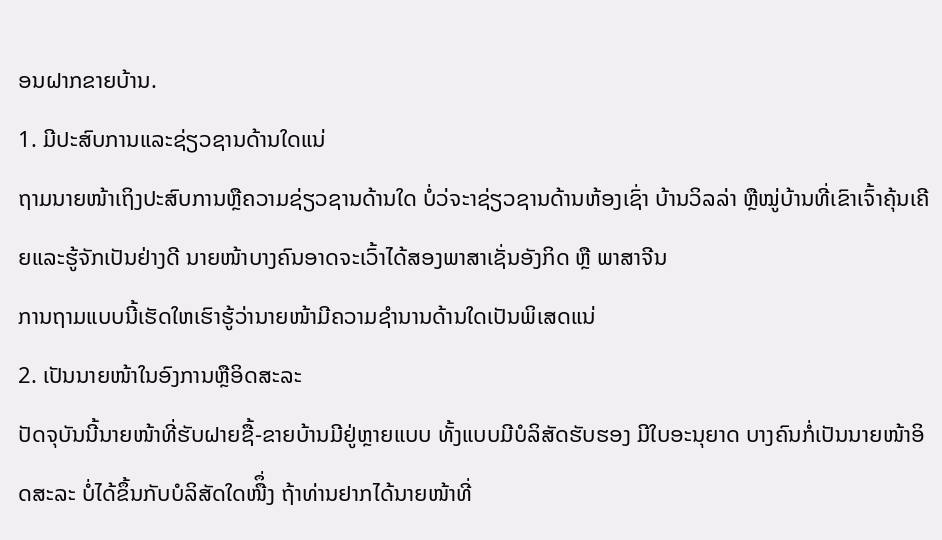ອນຝາກຂາຍບ້ານ.
1. ມີປະສົບການແລະຊ່ຽວຊານດ້ານໃດແນ່
ຖາມນາຍໜ້າເຖິງປະສົບການຫຼືຄວາມຊ່ຽວຊານດ້ານໃດ ບໍ່ວ່ຈະາຊ່ຽວຊານດ້ານຫ້ອງເຊົ່າ ບ້ານວິລລ່າ ຫຼືໝູ່ບ້ານທີ່ເຂົາເຈົ້າຄຸ້ນເຄີຍແລະຮູ້ຈັກເປັນຢ່າງດີ ນາຍໜ້າບາງຄົນອາດຈະເວົ້າໄດ້ສອງພາສາເຊັ່ນອັງກິດ ຫຼື ພາສາຈີນ
ການຖາມແບບນີ້ເຮັດໃຫເຮົາຮູ້ວ່ານາຍໜ້າມີຄວາມຊຳນານດ້ານໃດເປັນພິເສດແນ່
2. ເປັນນາຍໜ້າໃນອົງການຫຼືອິດສະລະ
ປັດຈຸບັນນີ້ນາຍໜ້າທີ່ຮັບຝາຍຊື້-ຂາຍບ້ານມີຢູ່ຫຼາຍແບບ ທັ້ງແບບມີບໍລິສັດຮັບຮອງ ມີໃບອະນຸຍາດ ບາງຄົນກໍ່ເປັນນາຍໜ້າອິດສະລະ ບໍ່ໄດ້ຂຶ້ນກັບບໍລິສັດໃດໜືຶ່ງ ຖ້າທ່ານຢາກໄດ້ນາຍໜ້າທີ່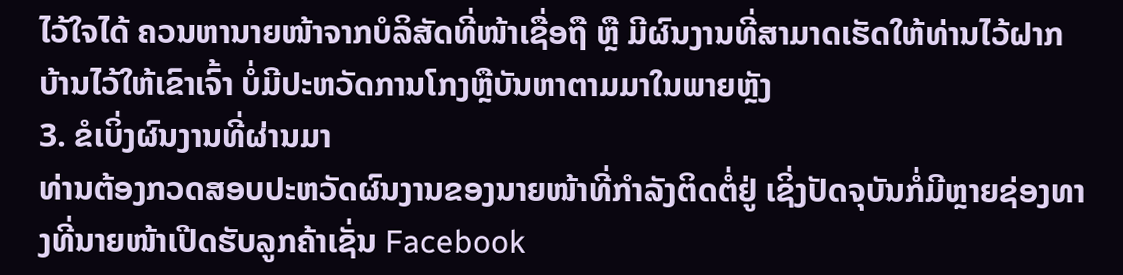ໄວ້ໃຈໄດ້ ຄວນຫານາຍໜ້າຈາກບໍລິສັດທີ່ໜ້າເຊື່ອຖື ຫຼື ມີຜົນງານທີ່ສາມາດເຮັດໃຫ້ທ່ານໄວ້ຝາກບ້ານໄວ້ໃຫ້ເຂົາເຈົ້າ ບໍ່ມີປະຫວັດການໂກງຫຼືບັນຫາຕາມມາໃນພາຍຫຼັງ
3. ຂໍເບິ່ງຜົນງານທີ່ຜ່ານມາ
ທ່ານຕ້ອງກວດສອບປະຫວັດຜົນງານຂອງນາຍໜ້າທີ່ກຳລັງຕິດຕໍ່ຢູ່ ເຊິ່ງປັດຈຸບັນກໍ່ມີຫຼາຍຊ່ອງທາງທີ່ນາຍໜ້າເປີດຮັບລູກຄ້າເຊັ່ນ Facebook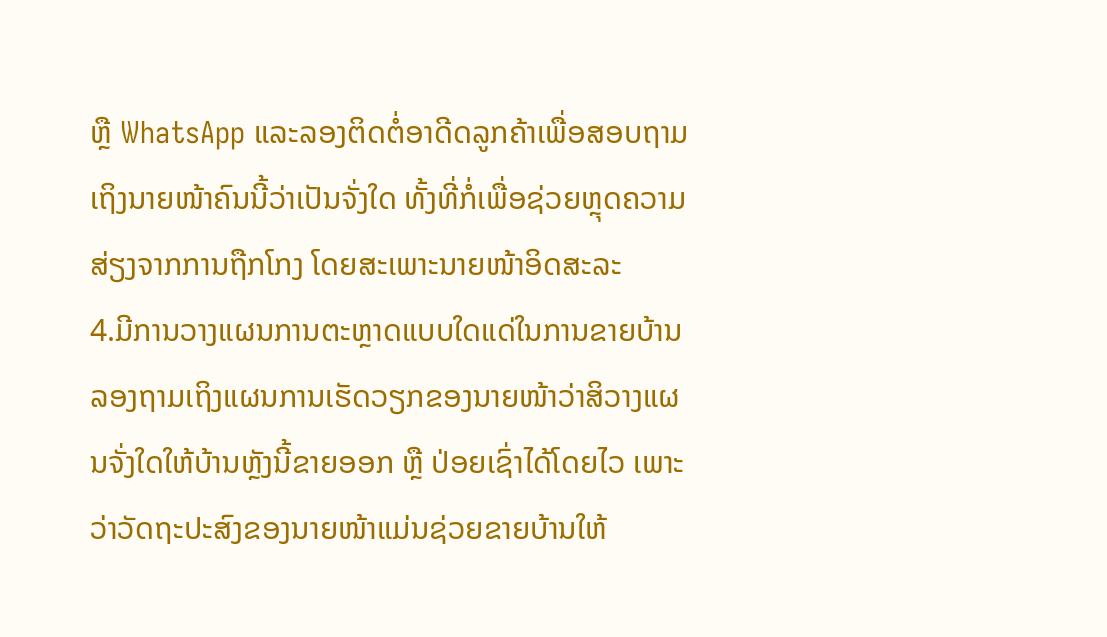ຫຼື WhatsApp ແລະລອງຕິດຕໍ່ອາດີດລູກຄ້າເພື່ອສອບຖາມເຖິງນາຍໜ້າຄົນນີ້ວ່າເປັນຈັ່ງໃດ ທັ້ງທີ່ກໍ່ເພື່ອຊ່ວຍຫຼຸດຄວາມສ່ຽງຈາກການຖືກໂກງ ໂດຍສະເພາະນາຍໜ້າອິດສະລະ
4.ມີການວາງແຜນການຕະຫຼາດແບບໃດແດ່ໃນການຂາຍບ້ານ
ລອງຖາມເຖິງແຜນການເຮັດວຽກຂອງນາຍໜ້າວ່າສິວາງແຜນຈັ່ງໃດໃຫ້ບ້ານຫຼັງນີ້ຂາຍອອກ ຫຼື ປ່ອຍເຊົ່າໄດ້ໂດຍໄວ ເພາະວ່າວັດຖະປະສົງຂອງນາຍໜ້າແມ່ນຊ່ວຍຂາຍບ້ານໃຫ້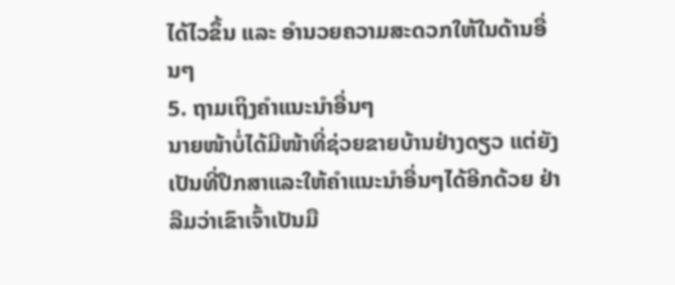ໄດ້ໄວຂຶ້ນ ແລະ ອຳນວຍຄວາມສະດວກໃຫ້ໃນດ້ານອື່ນໆ
5. ຖາມເຖິງຄຳແນະນຳອື່ນໆ
ນາຍໜ້າບໍ່ໄດ້ມີໜ້າທີ່ຊ່ວຍຂາຍບ້ານຢ່າງດຽວ ແຕ່ຍັງເປັນທີ່ປຶກສາແລະໃຫ້ຄຳແນະນຳອື່ນໆໄດ້ອີກດ້ວຍ ຢ່າລືມວ່າເຂົາເຈົ້າເປັນມື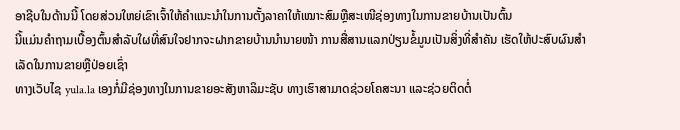ອາຊີບໃນດ້ານນີ້ ໂດຍສ່ວນໃຫຍ່ເຂົາເຈົ້າໃຫ້ຄຳແນະນຳໃນການຕັ້ງລາຄາໃຫ້ເໝາະສົມຫຼືສະເໜີຊ່ອງທາງໃນການຂາຍບ້ານເປັນຕົ້ນ
ນີ້ແມ່ນຄຳຖາມເບື້ອງຕົ້ນສຳລັບໃຜທີ່ສົນໃຈຢາກຈະຝາກຂາຍບ້ານນຳນາຍໜ້າ ການສື່ສານແລກປ່ຽນຂໍ້ມູນເປັນສິ່ງທີ່ສຳຄັນ ເຮັດໃຫ້ປະສົບຜົນສຳເລັດໃນການຂາຍຫຼືປ່ອຍເຊົ່າ
ທາງເວັບໄຊ yula.la ເອງກໍ່ມີຊ່ອງທາງໃນການຂາຍອະສັງຫາລິມະຊັບ ທາງເຮົາສາມາດຊ່ວຍໂຄສະນາ ແລະຊ່ວຍຕິດຕໍ່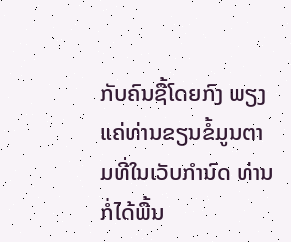ກັບຄົນຊື້ໂດຍກົງ ພຽງແຄ່ທ່ານຂຽນຂໍ້ມູນຕາມທີ່ໃນເວັບກຳນົດ ທ່ານກໍ່ໄດ້ພື້ນ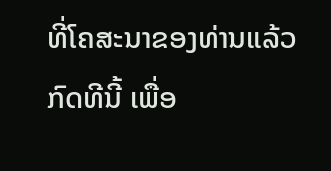ທີ່ໂຄສະນາຂອງທ່ານແລ້ວ
ກົດທີນີ້ ເພື່ອ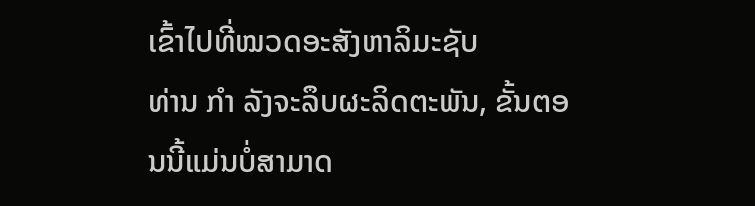ເຂົ້າໄປທີ່ໝວດອະສັງຫາລິມະຊັບ
ທ່ານ ກຳ ລັງຈະລຶບຜະລິດຕະພັນ, ຂັ້ນຕອນນີ້ແມ່ນບໍ່ສາມາດ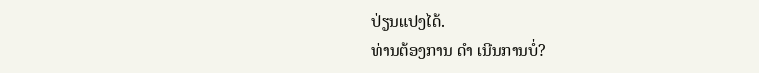ປ່ຽນແປງໄດ້.
ທ່ານຕ້ອງການ ດຳ ເນີນການບໍ່?